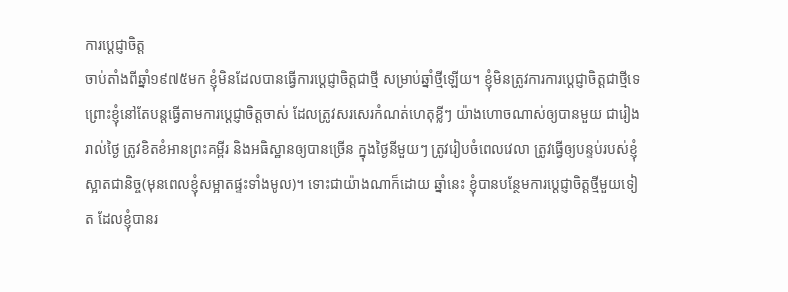ការប្តេជ្ញាចិត្ត
ចាប់តាំងពីឆ្នាំ១៩៧៥មក ខ្ញុំមិនដែលបានធ្វើការប្តេជ្ញាចិត្តជាថ្មី សម្រាប់ឆ្នាំថ្មីឡើយ។ ខ្ញុំមិនត្រូវការការប្តេជ្ញាចិត្តជាថ្មីទេ ព្រោះខ្ញុំនៅតែបន្តធ្វើតាមការប្តេជ្ញាចិត្តចាស់ ដែលត្រូវសរសេរកំណត់ហេតុខ្លីៗ យ៉ាងហោចណាស់ឲ្យបានមួយ ជារៀងរាល់ថ្ងៃ ត្រូវខិតខំអានព្រះគម្ពីរ និងអធិស្ឋានឲ្យបានច្រើន ក្នុងថ្ងៃនីមួយៗ ត្រូវរៀបចំពេលវេលា ត្រូវធ្វើឲ្យបន្ទប់របស់ខ្ញុំស្អាតជានិច្ច(មុនពេលខ្ញុំសម្អាតផ្ទះទាំងមូល)។ ទោះជាយ៉ាងណាក៏ដោយ ឆ្នាំនេះ ខ្ញុំបានបន្ថែមការប្តេជ្ញាចិត្តថ្មីមួយទៀត ដែលខ្ញុំបានរ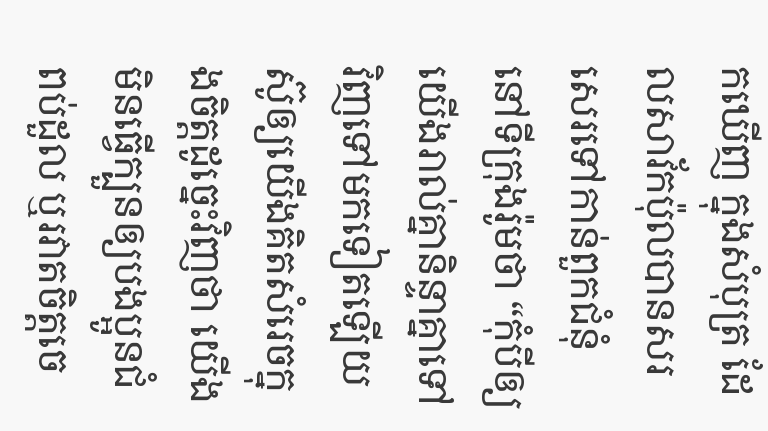កឃើញ ក្នុងសំបុត្រ ដែលសាវ័កប៉ុលបានសរសេរទៅកាន់ពួកជំនុំ នៅទីក្រុងរ៉ូមថា “កុំបីឲ្យយើងរាល់គ្នានិន្ទាគ្នាទៅវិញទៅមកទៀតឡើយ ស៊ូឲ្យយើងគិតសំរេចក្នុងចិត្តដូច្នេះវិញថា យើងមិនធ្វើក្បួនឲ្យបងប្អូនជំពប់ដួល ឬរវាតចិត្តចេ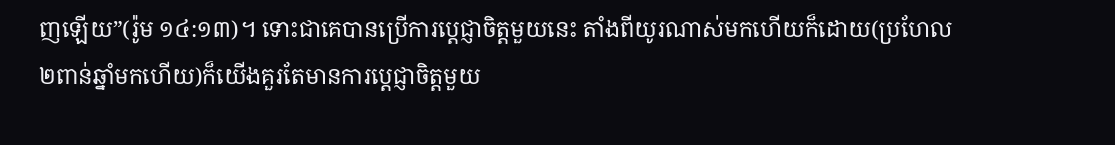ញឡើយ”(រ៉ូម ១៤:១៣)។ ទោះជាគេបានប្រើការប្តេជ្ញាចិត្តមួយនេះ តាំងពីយូរណាស់មកហើយក៏ដោយ(ប្រហែល២ពាន់ឆ្នាំមកហើយ)ក៏យើងគួរតែមានការប្តេជ្ញាចិត្តមួយ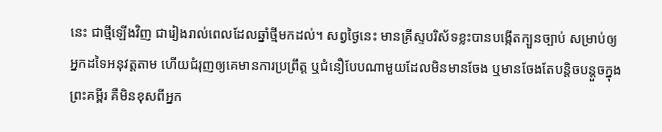នេះ ជាថ្មីឡើងវិញ ជារៀងរាល់ពេលដែលឆ្នាំថ្មីមកដល់។ សព្វថ្ងៃនេះ មានគ្រីស្ទបរិស័ទខ្លះបានបង្កើតក្បួនច្បាប់ សម្រាប់ឲ្យអ្នកដទៃអនុវត្តតាម ហើយជំរុញឲ្យគេមានការប្រព្រឹត្ត ឬជំនឿបែបណាមួយដែលមិនមានចែង ឬមានចែងតែបន្តិចបន្តួចក្នុងព្រះគម្ពីរ គឺមិនខុសពីអ្នក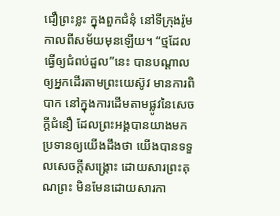ជឿព្រះខ្លះ ក្នុងពួកជំនុំ នៅទីក្រុងរ៉ូម កាលពីសម័យមុនឡើយ។ “ថ្មដែលធ្វើឲ្យជំពប់ដួល”នេះ បានបណ្តាលឲ្យអ្នកដើរតាមព្រះយេស៊ូវ មានការពិបាក នៅក្នុងការដើមតាមផ្លូវនៃសេចក្តីជំនឿ ដែលព្រះអង្គបានយាងមកប្រទានឲ្យយើងដឹងថា យើងបានទទួលសេចក្តីសង្រ្គោះ ដោយសារព្រះគុណព្រះ មិនមែនដោយសារកា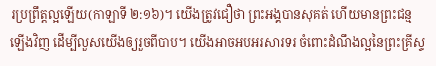រប្រព្រឹត្តល្អឡើយ(កាឡាទី ២:១៦)។ យើងត្រូវជឿថា ព្រះអង្គបានសុគត់ ហើយមានព្រះជន្មឡើងវិញ ដើម្បីលួសយើងឲ្យរួចពីបាប។ យើងអាចអបអរសារទរ ចំពោះដំណឹងល្អនៃព្រះគ្រីស្ទ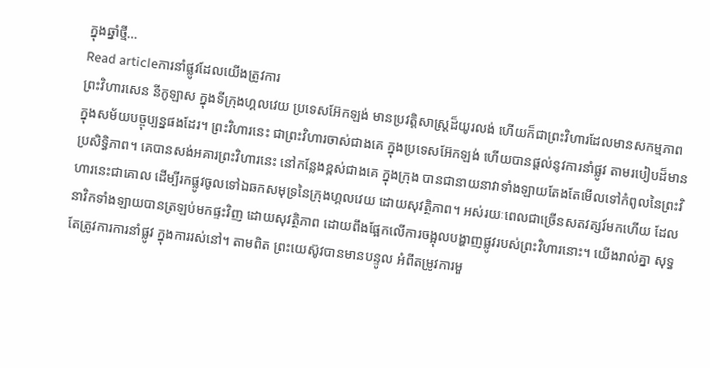ក្នុងឆ្នាំថ្មី…
Read articleការនាំផ្លូវដែលយើងត្រូវការ
ព្រះវិហារសេន នីកូឡាស ក្នុងទីក្រុងហ្គលវេយ ប្រទេសអ៊ែកឡង់ មានប្រវត្តិសាស្រ្តដ៏យូរលង់ ហើយក៏ជាព្រះវិហារដែលមានសកម្មភាព ក្នុងសម័យបច្ចុប្បន្នផងដែរ។ ព្រះវិហារនេះ ជាព្រះវិហារចាស់ជាងគេ ក្នុងប្រទេសអ៊ែកឡង់ ហើយបានផ្តល់នូវការនាំផ្លូវ តាមរបៀបដ៏មានប្រសិទ្ធិភាព។ គេបានសង់អគារព្រះវិហារនេះ នៅកន្លែងខ្ពស់ជាងគេ ក្នុងក្រុង បានជានាយនាវាទាំងឡាយតែងតែមើលទៅកំពូលនៃព្រះវិហារនេះជាគោល ដើម្បីរកផ្លូវចូលទៅឯឆកសមុទ្រនៃក្រុងហ្គលវេយ ដោយសុវត្ថិភាព។ អស់រយៈពេលជាច្រើនសតវត្សរ៍មកហើយ ដែលនាវិកទាំងឡាយបានត្រឡប់មកផ្ទះវិញ ដោយសុវត្ថិភាព ដោយពឹងផ្អែកលើការចង្អុលបង្ហាញផ្លូវរបស់ព្រះវិហារនោះ។ យើងរាល់គ្នា សុទ្ធតែត្រូវការការនាំផ្លូវ ក្នុងការរស់នៅ។ តាមពិត ព្រះយេស៊ូវបានមានបន្ទូល អំពីតម្រូវការមួ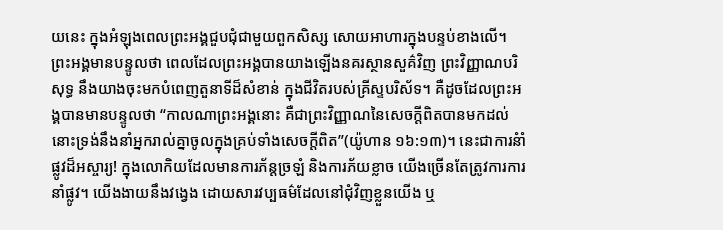យនេះ ក្នុងអំឡុងពេលព្រះអង្គជួបជុំជាមួយពួកសិស្ស សោយអាហារក្នុងបន្ទប់ខាងលើ។ ព្រះអង្គមានបន្ទូលថា ពេលដែលព្រះអង្គបានយាងឡើងនគរស្ថានសួគ៌វិញ ព្រះវិញ្ញាណបរិសុទ្ធ នឹងយាងចុះមកបំពេញតួនាទីដ៏សំខាន់ ក្នុងជីវិតរបស់គ្រីស្ទបរិស័ទ។ គឺដូចដែលព្រះអង្គបានមានបន្ទូលថា “កាលណាព្រះអង្គនោះ គឺជាព្រះវិញ្ញាណនៃសេចក្តីពិតបានមកដល់ នោះទ្រង់នឹងនាំអ្នករាល់គ្នាចូលក្នុងគ្រប់ទាំងសេចក្តីពិត”(យ៉ូហាន ១៦:១៣)។ នេះជាការនំាំផ្លូវដ៏អស្ចារ្យ! ក្នុងលោកិយដែលមានការភ័ន្តច្រឡំ និងការភ័យខ្លាច យើងច្រើនតែត្រូវការការនាំផ្លូវ។ យើងងាយនឹងវង្វេង ដោយសារវប្បធម៌ដែលនៅជុំវិញខ្លួនយើង ឬ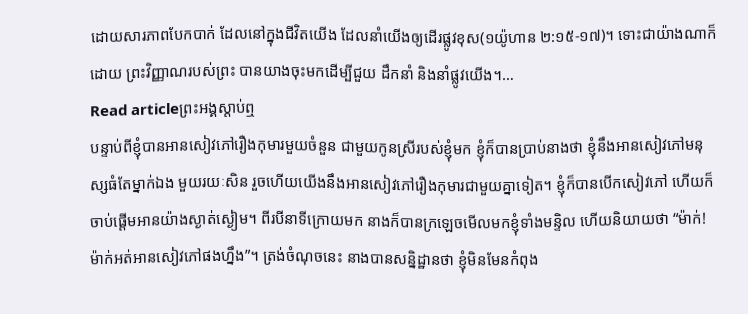ដោយសារភាពបែកបាក់ ដែលនៅក្នុងជីវិតយើង ដែលនាំយើងឲ្យដើរផ្លូវខុស(១យ៉ូហាន ២:១៥-១៧)។ ទោះជាយ៉ាងណាក៏ដោយ ព្រះវិញ្ញាណរបស់ព្រះ បានយាងចុះមកដើម្បីជួយ ដឹកនាំ និងនាំផ្លូវយើង។…
Read articleព្រះអង្គស្តាប់ឮ
បន្ទាប់ពីខ្ញុំបានអានសៀវភៅរឿងកុមារមួយចំនួន ជាមួយកូនស្រីរបស់ខ្ញុំមក ខ្ញុំក៏បានប្រាប់នាងថា ខ្ញុំនឹងអានសៀវភៅមនុស្សធំតែម្នាក់ឯង មួយរយៈសិន រួចហើយយើងនឹងអានសៀវភៅរឿងកុមារជាមួយគ្នាទៀត។ ខ្ញុំក៏បានបើកសៀវភៅ ហើយក៏ចាប់ផ្តើមអានយ៉ាងស្ងាត់ស្ងៀម។ ពីរបីនាទីក្រោយមក នាងក៏បានក្រឡេចមើលមកខ្ញុំទាំងមន្ទិល ហើយនិយាយថា “ម៉ាក់! ម៉ាក់អត់អានសៀវភៅផងហ្នឹង”។ ត្រង់ចំណុចនេះ នាងបានសន្និដ្ឋានថា ខ្ញុំមិនមែនកំពុង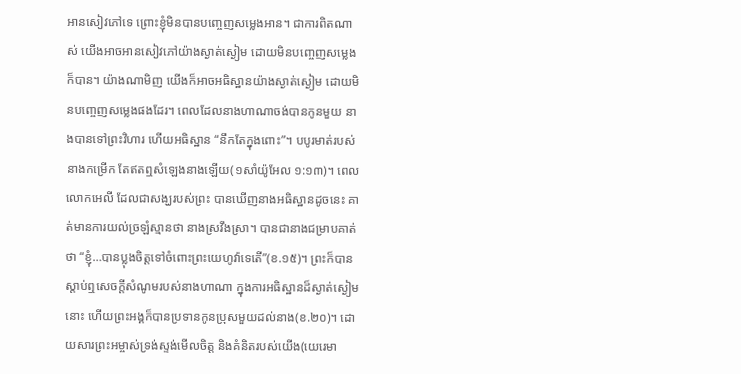អានសៀវភៅទេ ព្រោះខ្ញុំមិនបានបញ្ចេញសម្លេងអាន។ ជាការពិតណាស់ យើងអាចអានសៀវភៅយ៉ាងស្ងាត់ស្ងៀម ដោយមិនបញ្ចេញសម្លេងក៏បាន។ យ៉ាងណាមិញ យើងក៏អាចអធិស្ឋានយ៉ាងស្ងាត់ស្ងៀម ដោយមិនបញ្ចេញសម្លេងផងដែរ។ ពេលដែលនាងហាណាចង់បានកូនមួយ នាងបានទៅព្រះវិហារ ហើយអធិស្ឋាន “នឹកតែក្នុងពោះ”។ បបូរមាត់របស់នាងកម្រើក តែឥតឮសំឡេងនាងឡើយ(១សាំយ៉ូអែល ១:១៣)។ ពេលលោកអេលី ដែលជាសង្ឃរបស់ព្រះ បានឃើញនាងអធិស្ឋានដូចនេះ គាត់មានការយល់ច្រឡំស្មានថា នាងស្រវឹងស្រា។ បានជានាងជម្រាបគាត់ថា “ខ្ញុំ…បានប្លុងចិត្តទៅចំពោះព្រះយេហូវ៉ាទេតើ”(ខ.១៥)។ ព្រះក៏បានស្តាប់ឮសេចក្តីសំណូមរបស់នាងហាណា ក្នុងការអធិស្ឋានដ៏ស្ងាត់ស្ងៀមនោះ ហើយព្រះអង្គក៏បានប្រទានកូនប្រុសមួយដល់នាង(ខ.២០)។ ដោយសារព្រះអម្ចាស់ទ្រង់ស្ទង់មើលចិត្ត និងគំនិតរបស់យើង(យេរេមា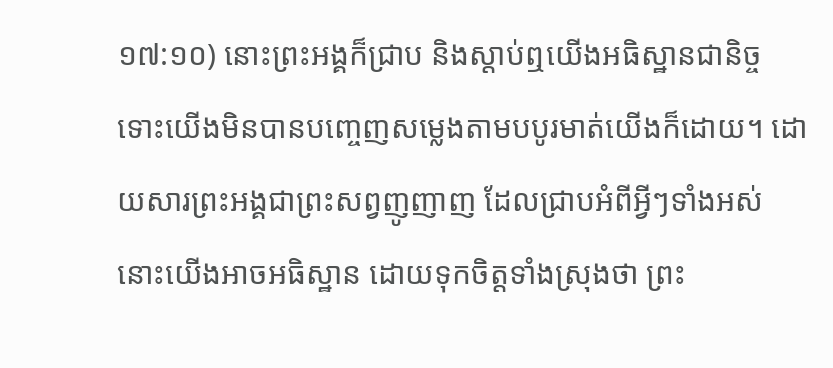១៧:១០) នោះព្រះអង្គក៏ជ្រាប និងស្តាប់ឮយើងអធិស្ឋានជានិច្ច ទោះយើងមិនបានបញ្ចេញសម្លេងតាមបបូរមាត់យើងក៏ដោយ។ ដោយសារព្រះអង្គជាព្រះសព្វញូញាញ ដែលជ្រាបអំពីអ្វីៗទាំងអស់ នោះយើងអាចអធិស្ឋាន ដោយទុកចិត្តទាំងស្រុងថា ព្រះ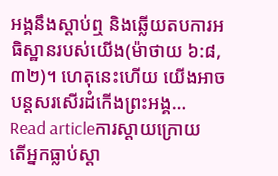អង្គនឹងស្តាប់ឮ និងឆ្លើយតបការអធិស្ឋានរបស់យើង(ម៉ាថាយ ៦:៨,៣២)។ ហេតុនេះហើយ យើងអាចបន្តសរសើរដំកើងព្រះអង្គ…
Read articleការស្តាយក្រោយ
តើអ្នកធ្លាប់ស្តា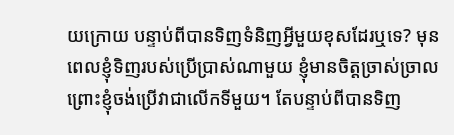យក្រោយ បន្ទាប់ពីបានទិញទំនិញអ្វីមួយខុសដែរឬទេ? មុនពេលខ្ញុំទិញរបស់ប្រើប្រាស់ណាមួយ ខ្ញុំមានចិត្តច្រាស់ច្រាល ព្រោះខ្ញុំចង់ប្រើវាជាលើកទីមួយ។ តែបន្ទាប់ពីបានទិញ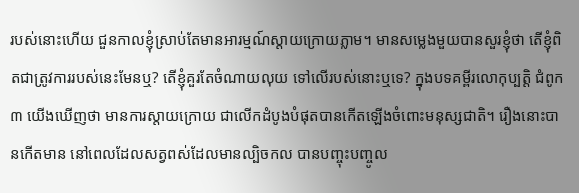របស់នោះហើយ ជួនកាលខ្ញុំស្រាប់តែមានអារម្មណ៍ស្តាយក្រោយភ្លាម។ មានសម្លេងមួយបានសួរខ្ញុំថា តើខ្ញុំពិតជាត្រូវការរបស់នេះមែនឬ? តើខ្ញុំគួរតែចំណាយលុយ ទៅលើរបស់នោះឬទេ? ក្នុងបទគម្ពីរលោកុប្បត្តិ ជំពូក៣ យើងឃើញថា មានការស្តាយក្រោយ ជាលើកដំបូងបំផុតបានកើតឡើងចំពោះមនុស្សជាតិ។ រឿងនោះបានកើតមាន នៅពេលដែលសត្វពស់ដែលមានល្បិចកល បានបញ្ចុះបញ្ចូល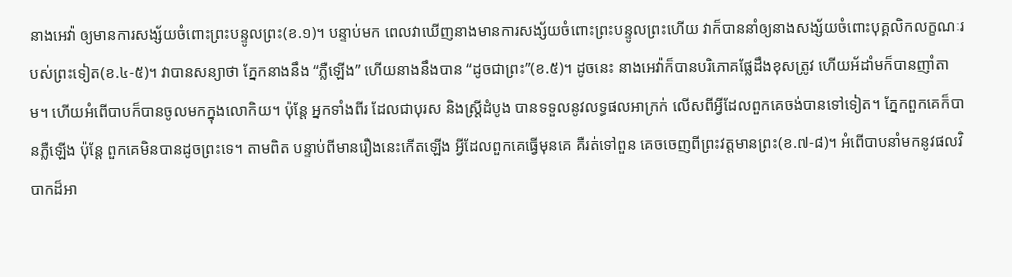នាងអេវ៉ា ឲ្យមានការសង្ស័យចំពោះព្រះបន្ទូលព្រះ(ខ.១)។ បន្ទាប់មក ពេលវាឃើញនាងមានការសង្ស័យចំពោះព្រះបន្ទូលព្រះហើយ វាក៏បាននាំឲ្យនាងសង្ស័យចំពោះបុគ្គលិកលក្ខណៈរបស់ព្រះទៀត(ខ.៤-៥)។ វាបានសន្យាថា ភ្នែកនាងនឹង “ភ្លឺឡើង” ហើយនាងនឹងបាន “ដូចជាព្រះ”(ខ.៥)។ ដូចនេះ នាងអេវ៉ាក៏បានបរិភោគផ្លែដឹងខុសត្រូវ ហើយអ័ដាំមក៏បានញាំតាម។ ហើយអំពើបាបក៏បានចូលមកក្នុងលោកិយ។ ប៉ុន្តែ អ្នកទាំងពីរ ដែលជាបុរស និងស្ត្រីដំបូង បានទទួលនូវលទ្ធផលអាក្រក់ លើសពីអ្វីដែលពួកគេចង់បានទៅទៀត។ ភ្នែកពួកគេក៏បានភ្លឺឡើង ប៉ុន្តែ ពួកគេមិនបានដូចព្រះទេ។ តាមពិត បន្ទាប់ពីមានរឿងនេះកើតឡើង អ្វីដែលពួកគេធ្វើមុនគេ គឺរត់ទៅពួន គេចចេញពីព្រះវត្តមានព្រះ(ខ.៧-៨)។ អំពើបាបនាំមកនូវផលវិបាកដ៏អា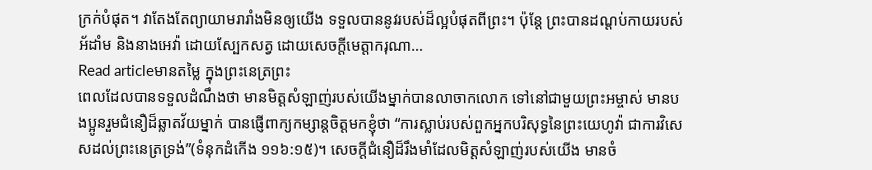ក្រក់បំផុត។ វាតែងតែព្យាយាមរារាំងមិនឲ្យយើង ទទួលបាននូវរបស់ដ៏ល្អបំផុតពីព្រះ។ ប៉ុន្តែ ព្រះបានដណ្តប់កាយរបស់អ័ដាំម និងនាងអេវ៉ា ដោយស្បែកសត្វ ដោយសេចក្តីមេត្តាករុណា…
Read articleមានតម្លៃ ក្នុងព្រះនេត្រព្រះ
ពេលដែលបានទទួលដំណឹងថា មានមិត្តសំឡាញ់របស់យើងម្នាក់បានលាចាកលោក ទៅនៅជាមួយព្រះអម្ចាស់ មានបងប្អូនរួមជំនឿដ៏ឆ្លាតវ័យម្នាក់ បានផ្ញើពាក្យកម្សាន្តចិត្តមកខ្ញុំថា “ការស្លាប់របស់ពួកអ្នកបរិសុទ្ធនៃព្រះយេហូវ៉ា ជាការវិសេសដល់ព្រះនេត្រទ្រង់”(ទំនុកដំកើង ១១៦:១៥)។ សេចក្តីជំនឿដ៏រឹងមាំដែលមិត្តសំឡាញ់របស់យើង មានចំ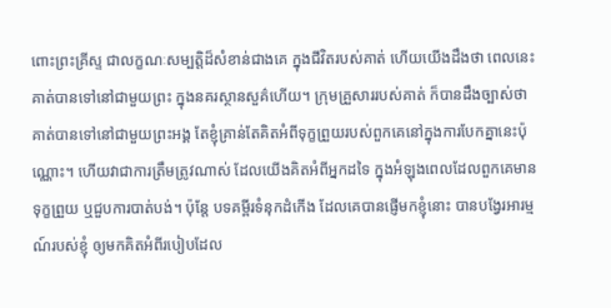ពោះព្រះគ្រីស្ទ ជាលក្ខណៈសម្បត្តិដ៏សំខាន់ជាងគេ ក្នុងជីវិតរបស់គាត់ ហើយយើងដឹងថា ពេលនេះគាត់បានទៅនៅជាមួយព្រះ ក្នុងនគរស្ថានសួគ៌ហើយ។ ក្រុមគ្រួសាររបស់គាត់ ក៏បានដឹងច្បាស់ថា គាត់បានទៅនៅជាមួយព្រះអង្គ តែខ្ញុំគ្រាន់តែគិតអំពីទុក្ខព្រួយរបស់ពួកគេនៅក្នុងការបែកគ្នានេះប៉ុណ្ណោះ។ ហើយវាជាការត្រឹមត្រូវណាស់ ដែលយើងគិតអំពីអ្នកដទៃ ក្នុងអំឡុងពេលដែលពួកគេមានទុក្ខព្រួយ ឬជួបការបាត់បង់។ ប៉ុន្តែ បទគម្ពីរទំនុកដំកើង ដែលគេបានផ្ញើមកខ្ញុំនោះ បានបង្វែរអារម្មណ៍របស់ខ្ញុំ ឲ្យមកគិតអំពីរបៀបដែល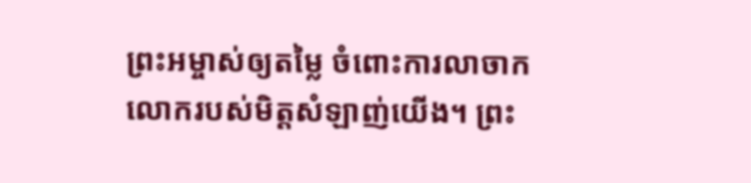ព្រះអម្ចាស់ឲ្យតម្លៃ ចំពោះការលាចាកលោករបស់មិត្តសំឡាញ់យើង។ ព្រះ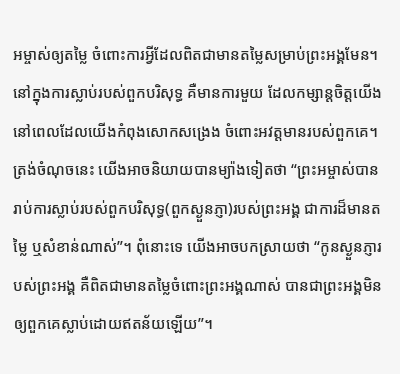អម្ចាស់ឲ្យតម្លៃ ចំពោះការអ្វីដែលពិតជាមានតម្លៃសម្រាប់ព្រះអង្គមែន។ នៅក្នុងការស្លាប់របស់ពួកបរិសុទ្ធ គឺមានការមួយ ដែលកម្សាន្តចិត្តយើង នៅពេលដែលយើងកំពុងសោកសង្រេង ចំពោះអវត្តមានរបស់ពួកគេ។ ត្រង់ចំណុចនេះ យើងអាចនិយាយបានម្យ៉ាងទៀតថា “ព្រះអម្ចាស់បានរាប់ការស្លាប់របស់ពួកបរិសុទ្ធ(ពួកស្ងួនភ្ញា)របស់ព្រះអង្គ ជាការដ៏មានតម្លៃ ឬសំខាន់ណាស់”។ ពុំនោះទេ យើងអាចបកស្រាយថា “កូនស្ងួនភ្ញារបស់ព្រះអង្គ គឺពិតជាមានតម្លៃចំពោះព្រះអង្គណាស់ បានជាព្រះអង្គមិនឲ្យពួកគេស្លាប់ដោយឥតន័យឡើយ”។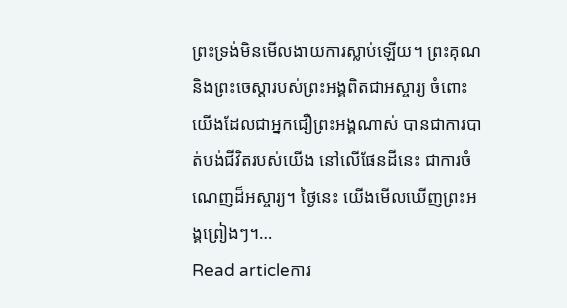ព្រះទ្រង់មិនមើលងាយការស្លាប់ឡើយ។ ព្រះគុណ និងព្រះចេស្តារបស់ព្រះអង្គពិតជាអស្ចារ្យ ចំពោះយើងដែលជាអ្នកជឿព្រះអង្គណាស់ បានជាការបាត់បង់ជីវិតរបស់យើង នៅលើផែនដីនេះ ជាការចំណេញដ៏អស្ចារ្យ។ ថ្ងៃនេះ យើងមើលឃើញព្រះអង្គព្រៀងៗ។…
Read articleការ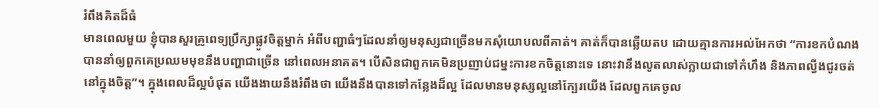រំពឹងគិតដ៏ធំ
មានពេលមួយ ខ្ញុំបានសួរគ្រូពេទ្យប្រឹក្សាផ្លូវចិត្តម្នាក់ អំពីបញ្ហាធំៗដែលនាំឲ្យមនុស្សជាច្រើនមកសុំយោបលពីគាត់។ គាត់ក៏បានឆ្លើយតប ដោយគ្មានការអល់អែកថា “ការខកបំណង បាននាំឲ្យពួកគេប្រឈមមុខនឹងបញ្ហាជាច្រើន នៅពេលអនាគត។ បើសិនជាពួកគេមិនប្រញាប់ជម្នះការខកចិត្តនោះទេ នោះវានឹងលូតលាស់ក្លាយជាទៅកំហឹង និងភាពល្វីងជូរចត់នៅក្នុងចិត្ត”។ ក្នុងពេលដ៏ល្អបំផុត យើងងាយនឹងរំពឹងថា យើងនឹងបានទៅកន្លែងដ៏ល្អ ដែលមានមនុស្សល្អនៅក្បែរយើង ដែលពួកគេចូល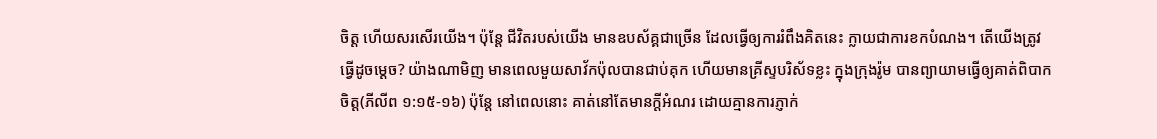ចិត្ត ហើយសរសើរយើង។ ប៉ុន្តែ ជីវិតរបស់យើង មានឧបស័គ្គជាច្រើន ដែលធ្វើឲ្យការរំពឹងគិតនេះ ក្លាយជាការខកបំណង។ តើយើងត្រូវធ្វើដូចម្តេច? យ៉ាងណាមិញ មានពេលមួយសាវ័កប៉ុលបានជាប់គុក ហើយមានគ្រីស្ទបរិស័ទខ្លះ ក្នុងក្រុងរ៉ូម បានព្យាយាមធ្វើឲ្យគាត់ពិបាកចិត្ត(ភីលីព ១:១៥-១៦) ប៉ុន្តែ នៅពេលនោះ គាត់នៅតែមានក្តីអំណរ ដោយគ្មានការភ្ញាក់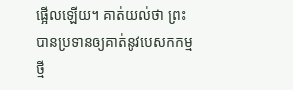ផ្អើលឡើយ។ គាត់យល់ថា ព្រះបានប្រទានឲ្យគាត់នូវបេសកកម្មថ្មី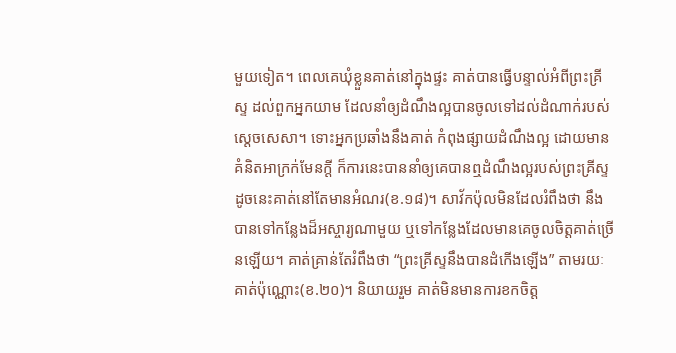មួយទៀត។ ពេលគេឃុំខ្លួនគាត់នៅក្នុងផ្ទះ គាត់បានធ្វើបន្ទាល់អំពីព្រះគ្រីស្ទ ដល់ពួកអ្នកយាម ដែលនាំឲ្យដំណឹងល្អបានចូលទៅដល់ដំណាក់របស់ស្តេចសេសា។ ទោះអ្នកប្រឆាំងនឹងគាត់ កំពុងផ្សាយដំណឹងល្អ ដោយមានគំនិតអាក្រក់មែនក្តី ក៏ការនេះបាននាំឲ្យគេបានឮដំណឹងល្អរបស់ព្រះគ្រីស្ទ ដូចនេះគាត់នៅតែមានអំណរ(ខ.១៨)។ សាវ័កប៉ុលមិនដែលរំពឹងថា នឹងបានទៅកន្លែងដ៏អស្ចារ្យណាមួយ ឬទៅកន្លែងដែលមានគេចូលចិត្តគាត់ច្រើនឡើយ។ គាត់គ្រាន់តែរំពឹងថា “ព្រះគ្រីស្ទនឹងបានដំកើងឡើង” តាមរយៈគាត់ប៉ុណ្ណោះ(ខ.២០)។ និយាយរួម គាត់មិនមានការខកចិត្ត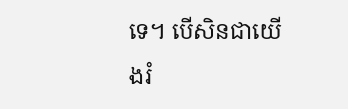ទេ។ បើសិនជាយើងរំ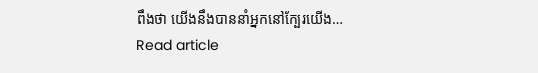ពឹងថា យើងនឹងបាននាំអ្នកនៅក្បែរយើង…
Read article